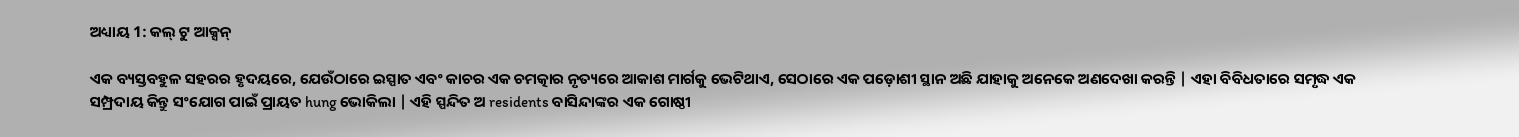ଅଧ୍ୟାୟ 1: କଲ୍ ଟୁ ଆକ୍ସନ୍

ଏକ ବ୍ୟସ୍ତବହୁଳ ସହରର ହୃଦୟରେ, ଯେଉଁଠାରେ ଇସ୍ପାତ ଏବଂ କାଚର ଏକ ଚମତ୍କାର ନୃତ୍ୟରେ ଆକାଶ ମାର୍ଗକୁ ଭେଟିଥାଏ, ସେଠାରେ ଏକ ପଡ଼ୋଶୀ ସ୍ଥାନ ଅଛି ଯାହାକୁ ଅନେକେ ଅଣଦେଖା କରନ୍ତି | ଏହା ବିବିଧତାରେ ସମୃଦ୍ଧ ଏକ ସମ୍ପ୍ରଦାୟ କିନ୍ତୁ ସଂଯୋଗ ପାଇଁ ପ୍ରାୟତ hung ଭୋକିଲା | ଏହି ସ୍ପନ୍ଦିତ ଅ residents ବାସିନ୍ଦାଙ୍କର ଏକ ଗୋଷ୍ଠୀ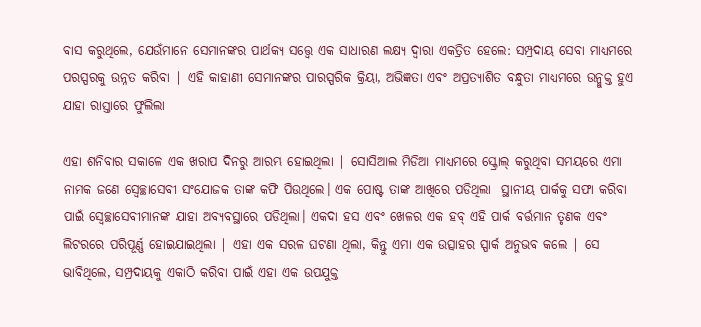ବାସ କରୁଥିଲେ, ଯେଉଁମାନେ ସେମାନଙ୍କର ପାର୍ଥକ୍ୟ ସତ୍ତ୍ୱେ ଏକ ସାଧାରଣ ଲକ୍ଷ୍ୟ ଦ୍ୱାରା ଏକତ୍ରିତ ହେଲେ: ସମ୍ପ୍ରଦାୟ ସେବା ମାଧ୍ୟମରେ ପରସ୍ପରକୁ ଉନ୍ନତ କରିବା | ଏହି କାହାଣୀ ସେମାନଙ୍କର ପାରସ୍ପରିକ କ୍ରିୟା, ଅଭିଜ୍ଞତା ଏବଂ ଅପ୍ରତ୍ୟାଶିତ ବନ୍ଧୁତା ମାଧ୍ୟମରେ ଉନ୍ମୁକ୍ତ ହୁଏ ଯାହା ରାସ୍ତାରେ ଫୁଲିଲା

ଏହା ଶନିବାର ସକାଳେ ଏକ ଖରାପ ଦିନରୁ ଆରମ୍ଭ ହୋଇଥିଲା | ସୋସିଆଲ ମିଡିଆ ମାଧ୍ୟମରେ ସ୍କ୍ରୋଲ୍ କରୁଥିବା ସମୟରେ ଏମା ନାମକ ଜଣେ ସ୍ୱେଚ୍ଛାସେବୀ ସଂଯୋଜକ ତାଙ୍କ କଫି ପିଉଥିଲେ। ଏକ ପୋଷ୍ଟ ତାଙ୍କ ଆଖିରେ ପଡିଥିଲା  ସ୍ଥାନୀୟ ପାର୍କକୁ ସଫା କରିବା ପାଇଁ ସ୍ୱେଚ୍ଛାସେବୀମାନଙ୍କ ଯାହା ଅବ୍ୟବସ୍ଥାରେ ପଡିଥିଲା। ଏକଦା ହସ ଏବଂ ଖେଳର ଏକ ହବ୍ ଏହି ପାର୍କ ବର୍ତ୍ତମାନ ତୃଣକ ଏବଂ ଲିଟରରେ ପରିପୂର୍ଣ୍ଣ ହୋଇଯାଇଥିଲା | ଏହା ଏକ ସରଳ ଘଟଣା ଥିଲା, କିନ୍ତୁ ଏମା ଏକ ଉତ୍ସାହର ସ୍ପାର୍କ ଅନୁଭବ କଲେ | ସେ ଭାବିଥିଲେ, ସମ୍ପ୍ରଦାୟକୁ ଏକାଠି କରିବା ପାଇଁ ଏହା ଏକ ଉପଯୁକ୍ତ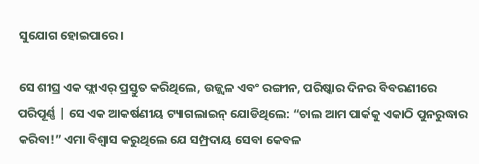ସୁଯୋଗ ହୋଇପାରେ।

ସେ ଶୀଘ୍ର ଏକ ଫ୍ଲାଏର୍ ପ୍ରସ୍ତୁତ କରିଥିଲେ, ଉଜ୍ଜ୍ୱଳ ଏବଂ ରଙ୍ଗୀନ, ପରିଷ୍କାର ଦିନର ବିବରଣୀରେ ପରିପୂର୍ଣ୍ଣ | ସେ ଏକ ଆକର୍ଷଣୀୟ ଟ୍ୟାଗଲାଇନ୍ ଯୋଡିଥିଲେ: “ଚାଲ ଆମ ପାର୍କକୁ ଏକାଠି ପୁନରୁଦ୍ଧାର କରିବା!” ଏମା ବିଶ୍ୱାସ କରୁଥିଲେ ଯେ ସମ୍ପ୍ରଦାୟ ସେବା କେବଳ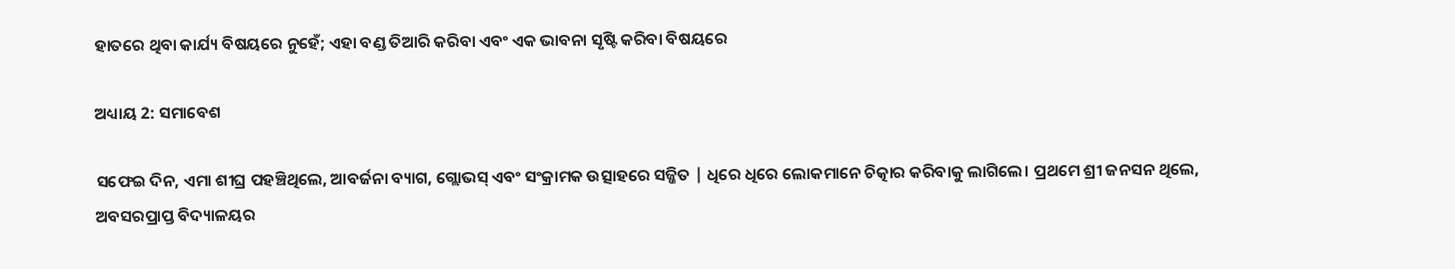ହାତରେ ଥିବା କାର୍ଯ୍ୟ ବିଷୟରେ ନୁହେଁ; ଏହା ବଣ୍ଡ ତିଆରି କରିବା ଏବଂ ଏକ ଭାବନା ସୃଷ୍ଟି କରିବା ବିଷୟରେ

ଅଧ୍ୟାୟ 2: ସମାବେଶ

ସଫେଇ ଦିନ, ଏମା ଶୀଘ୍ର ପହଞ୍ଚିଥିଲେ, ଆବର୍ଜନା ବ୍ୟାଗ, ଗ୍ଲୋଭସ୍ ଏବଂ ସଂକ୍ରାମକ ଉତ୍ସାହରେ ସଜ୍ଜିତ | ଧିରେ ଧିରେ ଲୋକମାନେ ଚିତ୍କାର କରିବାକୁ ଲାଗିଲେ। ପ୍ରଥମେ ଶ୍ରୀ ଜନସନ ଥିଲେ, ଅବସରପ୍ରାପ୍ତ ବିଦ୍ୟାଳୟର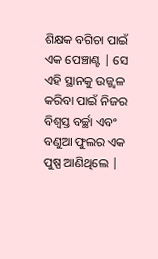ଶିକ୍ଷକ ବଗିଚା ପାଇଁ ଏକ ପେଞ୍ଚାଣ୍ଟ | ସେ ଏହି ସ୍ଥାନକୁ ଉଜ୍ଜ୍ୱଳ କରିବା ପାଇଁ ନିଜର ବିଶ୍ୱସ୍ତ ବର୍ଚ୍ଛା ଏବଂ ବଣୁଆ ଫୁଲର ଏକ ପୁଷ୍ପ ଆଣିଥିଲେ |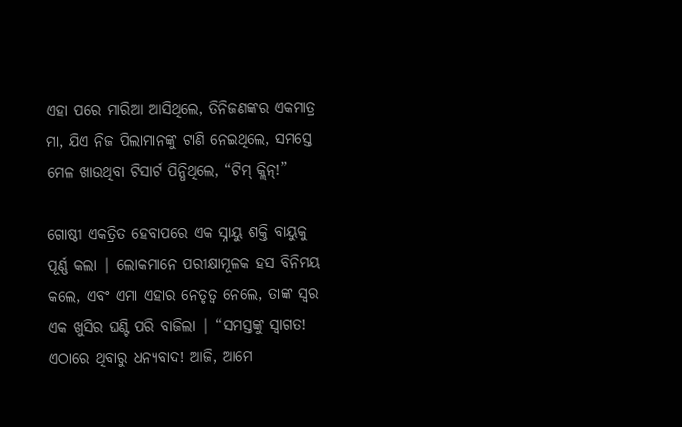ଏହା ପରେ ମାରିଆ ଆସିଥିଲେ, ତିନିଜଣଙ୍କର ଏକମାତ୍ର ମା, ଯିଏ ନିଜ ପିଲାମାନଙ୍କୁ ଟାଣି ନେଇଥିଲେ, ସମସ୍ତେ ମେଳ ଖାଉଥିବା ଟିସାର୍ଟ ପିନ୍ଧିଥିଲେ, “ଟିମ୍ କ୍ଲିନ୍!”

ଗୋଷ୍ଠୀ ଏକତ୍ରିତ ହେବାପରେ ଏକ ସ୍ନାୟୁ ଶକ୍ତି ବାୟୁକୁ ପୂର୍ଣ୍ଣ କଲା | ଲୋକମାନେ ପରୀକ୍ଷାମୂଳକ ହସ ବିନିମୟ କଲେ, ଏବଂ ଏମା ଏହାର ନେତୃତ୍ୱ ନେଲେ, ତାଙ୍କ ସ୍ୱର ଏକ ଖୁସିର ଘଣ୍ଟି ପରି ବାଜିଲା | “ସମସ୍ତଙ୍କୁ ସ୍ୱାଗତ! ଏଠାରେ ଥିବାରୁ ଧନ୍ୟବାଦ! ଆଜି, ଆମେ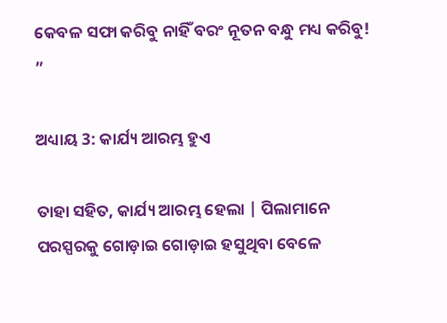କେବଳ ସଫା କରିବୁ ନାହିଁ ବରଂ ନୂତନ ବନ୍ଧୁ ମଧ୍ୟ କରିବୁ! ”

ଅଧ୍ୟାୟ 3: କାର୍ଯ୍ୟ ଆରମ୍ଭ ହୁଏ

ତାହା ସହିତ, କାର୍ଯ୍ୟ ଆରମ୍ଭ ହେଲା | ପିଲାମାନେ ପରସ୍ପରକୁ ଗୋଡ଼ାଇ ଗୋଡ଼ାଇ ହସୁଥିବା ବେଳେ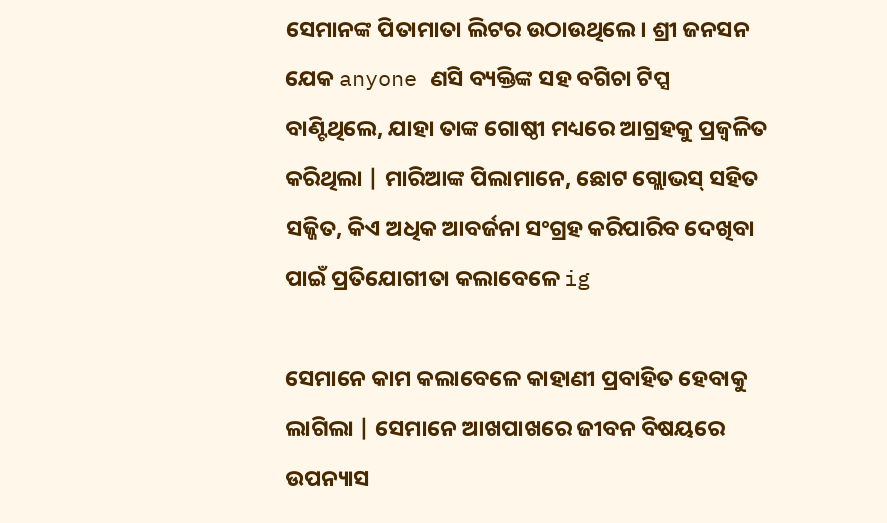ସେମାନଙ୍କ ପିତାମାତା ଲିଟର ଉଠାଉଥିଲେ। ଶ୍ରୀ ଜନସନ ଯେକ anyone ଣସି ବ୍ୟକ୍ତିଙ୍କ ସହ ବଗିଚା ଟିପ୍ସ ବାଣ୍ଟିଥିଲେ, ଯାହା ତାଙ୍କ ଗୋଷ୍ଠୀ ମଧ୍ୟରେ ଆଗ୍ରହକୁ ପ୍ରଜ୍ୱଳିତ କରିଥିଲା | ମାରିଆଙ୍କ ପିଲାମାନେ, ଛୋଟ ଗ୍ଲୋଭସ୍ ସହିତ ସଜ୍ଜିତ, କିଏ ଅଧିକ ଆବର୍ଜନା ସଂଗ୍ରହ କରିପାରିବ ଦେଖିବା ପାଇଁ ପ୍ରତିଯୋଗୀତା କଲାବେଳେ ig

ସେମାନେ କାମ କଲାବେଳେ କାହାଣୀ ପ୍ରବାହିତ ହେବାକୁ ଲାଗିଲା | ସେମାନେ ଆଖପାଖରେ ଜୀବନ ବିଷୟରେ ଉପନ୍ୟାସ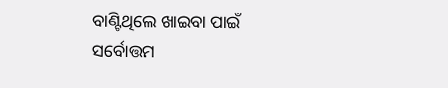ବାଣ୍ଟିଥିଲେ ଖାଇବା ପାଇଁ ସର୍ବୋତ୍ତମ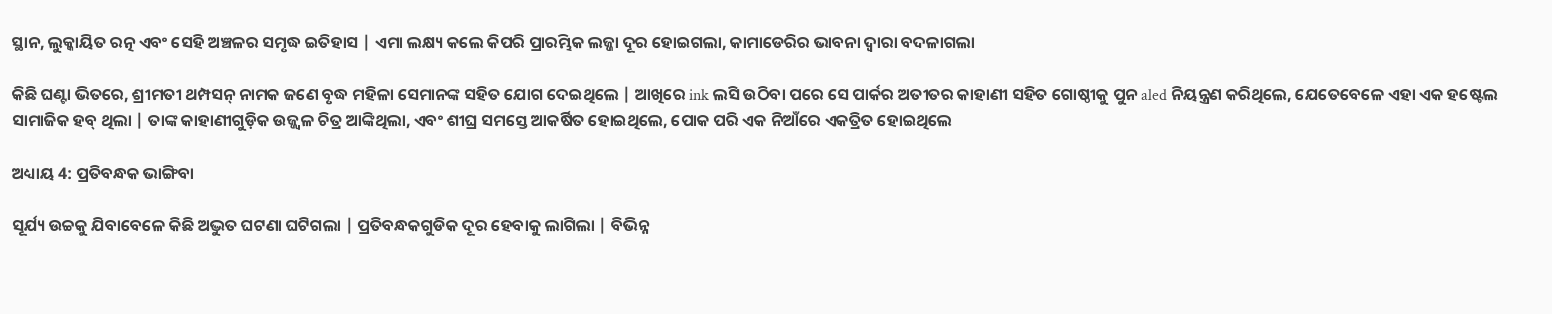ସ୍ଥାନ, ଲୁକ୍କାୟିତ ରତ୍ନ ଏବଂ ସେହି ଅଞ୍ଚଳର ସମୃଦ୍ଧ ଇତିହାସ | ଏମା ଲକ୍ଷ୍ୟ କଲେ କିପରି ପ୍ରାରମ୍ଭିକ ଲଜ୍ଜା ଦୂର ହୋଇଗଲା, କାମାଡେରିର ଭାବନା ଦ୍ୱାରା ବଦଳାଗଲା

କିଛି ଘଣ୍ଟା ଭିତରେ, ଶ୍ରୀମତୀ ଥମ୍ପସନ୍ ନାମକ ଜଣେ ବୃଦ୍ଧ ମହିଳା ସେମାନଙ୍କ ସହିତ ଯୋଗ ଦେଇଥିଲେ | ଆଖିରେ ink ଲସି ଉଠିବା ପରେ ସେ ପାର୍କର ଅତୀତର କାହାଣୀ ସହିତ ଗୋଷ୍ଠୀକୁ ପୁନ aled ନିୟନ୍ତ୍ରଣ କରିଥିଲେ, ଯେତେବେଳେ ଏହା ଏକ ହଷ୍ଟେଲ ସାମାଜିକ ହବ୍ ଥିଲା | ତାଙ୍କ କାହାଣୀଗୁଡ଼ିକ ଉଜ୍ଜ୍ୱଳ ଚିତ୍ର ଆଙ୍କିଥିଲା, ଏବଂ ଶୀଘ୍ର ସମସ୍ତେ ଆକର୍ଷିତ ହୋଇଥିଲେ, ପୋକ ପରି ଏକ ନିଆଁରେ ଏକତ୍ରିତ ହୋଇଥିଲେ

ଅଧ୍ୟାୟ 4: ପ୍ରତିବନ୍ଧକ ଭାଙ୍ଗିବା

ସୂର୍ଯ୍ୟ ଉଚ୍ଚକୁ ଯିବାବେଳେ କିଛି ଅଦ୍ଭୁତ ଘଟଣା ଘଟିଗଲା | ପ୍ରତିବନ୍ଧକଗୁଡିକ ଦୂର ହେବାକୁ ଲାଗିଲା | ବିଭିନ୍ନ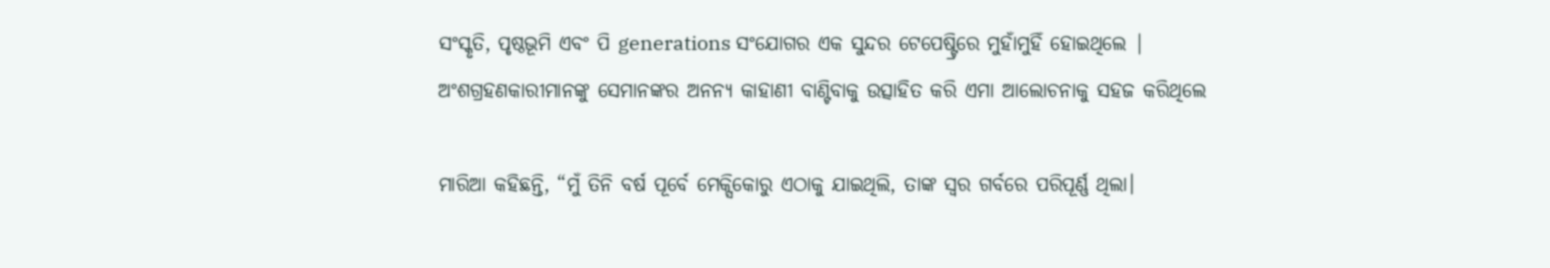ସଂସ୍କୃତି, ପୃଷ୍ଠଭୂମି ଏବଂ ପି generations ସଂଯୋଗର ଏକ ସୁନ୍ଦର ଟେପେଷ୍ଟ୍ରିରେ ମୁହାଁମୁହିଁ ହୋଇଥିଲେ | ଅଂଶଗ୍ରହଣକାରୀମାନଙ୍କୁ ସେମାନଙ୍କର ଅନନ୍ୟ କାହାଣୀ ବାଣ୍ଟିବାକୁ ଉତ୍ସାହିତ କରି ଏମା ଆଲୋଚନାକୁ ସହଜ କରିଥିଲେ

ମାରିଆ କହିଛନ୍ତି, “ମୁଁ ତିନି ବର୍ଷ ପୂର୍ବେ ମେକ୍ସିକୋରୁ ଏଠାକୁ ଯାଇଥିଲି, ତାଙ୍କ ସ୍ୱର ଗର୍ବରେ ପରିପୂର୍ଣ୍ଣ ଥିଲା।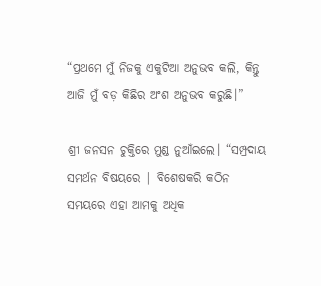“ପ୍ରଥମେ ମୁଁ ନିଜକୁ ଏକୁଟିଆ ଅନୁଭବ କଲି, କିନ୍ତୁ ଆଜି ମୁଁ ବଡ଼ କିଛିର ଅଂଶ ଅନୁଭବ କରୁଛି।”

ଶ୍ରୀ ଜନସନ ଚୁକ୍ତିରେ ମୁଣ୍ଡ ନୁଆଁଇଲେ। “ସମ୍ପ୍ରଦାୟ ସମର୍ଥନ ବିଷୟରେ | ବିଶେଷକରି କଠିନ ସମୟରେ ଏହା ଆମକୁ ଅଧିକ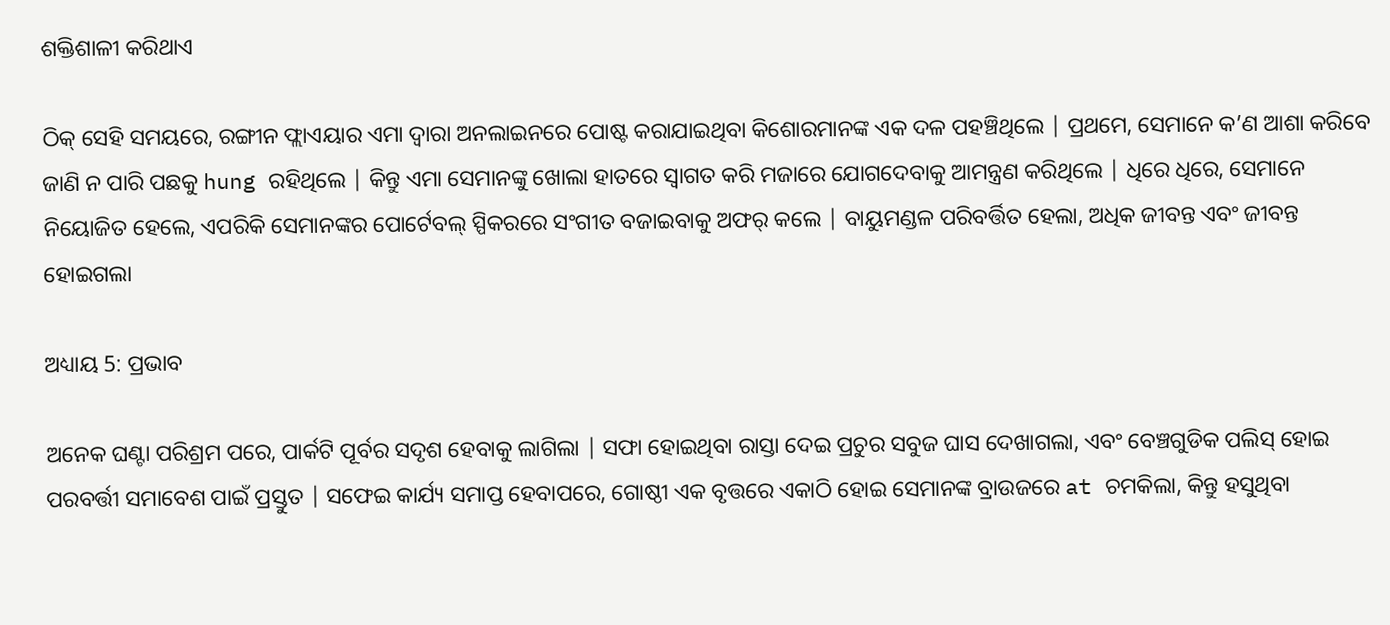ଶକ୍ତିଶାଳୀ କରିଥାଏ

ଠିକ୍ ସେହି ସମୟରେ, ରଙ୍ଗୀନ ଫ୍ଲାଏୟାର ଏମା ଦ୍ୱାରା ଅନଲାଇନରେ ପୋଷ୍ଟ କରାଯାଇଥିବା କିଶୋରମାନଙ୍କ ଏକ ଦଳ ପହଞ୍ଚିଥିଲେ | ପ୍ରଥମେ, ସେମାନେ କ’ଣ ଆଶା କରିବେ ଜାଣି ନ ପାରି ପଛକୁ hung ରହିଥିଲେ | କିନ୍ତୁ ଏମା ସେମାନଙ୍କୁ ଖୋଲା ହାତରେ ସ୍ୱାଗତ କରି ମଜାରେ ଯୋଗଦେବାକୁ ଆମନ୍ତ୍ରଣ କରିଥିଲେ | ଧିରେ ଧିରେ, ସେମାନେ ନିୟୋଜିତ ହେଲେ, ଏପରିକି ସେମାନଙ୍କର ପୋର୍ଟେବଲ୍ ସ୍ପିକରରେ ସଂଗୀତ ବଜାଇବାକୁ ଅଫର୍ କଲେ | ବାୟୁମଣ୍ଡଳ ପରିବର୍ତ୍ତିତ ହେଲା, ଅଧିକ ଜୀବନ୍ତ ଏବଂ ଜୀବନ୍ତ ହୋଇଗଲା

ଅଧ୍ୟାୟ 5: ପ୍ରଭାବ

ଅନେକ ଘଣ୍ଟା ପରିଶ୍ରମ ପରେ, ପାର୍କଟି ପୂର୍ବର ସଦୃଶ ହେବାକୁ ଲାଗିଲା | ସଫା ହୋଇଥିବା ରାସ୍ତା ଦେଇ ପ୍ରଚୁର ସବୁଜ ଘାସ ଦେଖାଗଲା, ଏବଂ ବେଞ୍ଚଗୁଡିକ ପଲିସ୍ ହୋଇ ପରବର୍ତ୍ତୀ ସମାବେଶ ପାଇଁ ପ୍ରସ୍ତୁତ | ସଫେଇ କାର୍ଯ୍ୟ ସମାପ୍ତ ହେବାପରେ, ଗୋଷ୍ଠୀ ଏକ ବୃତ୍ତରେ ଏକାଠି ହୋଇ ସେମାନଙ୍କ ବ୍ରାଉଜରେ at ଚମକିଲା, କିନ୍ତୁ ହସୁଥିବା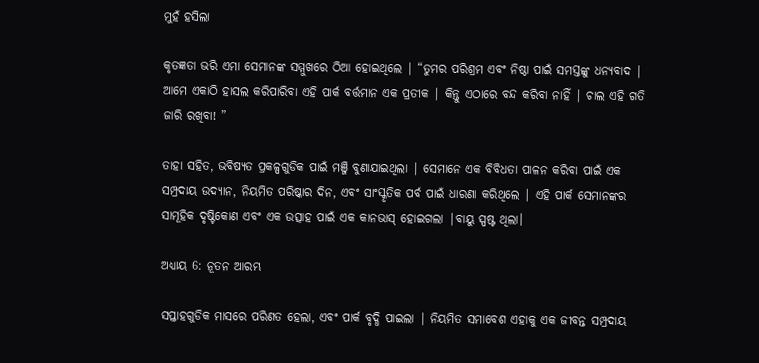ମୁହଁ ହସିଲା

କୃତଜ୍ଞତା ଭରି ଏମା ସେମାନଙ୍କ ସମ୍ମୁଖରେ ଠିଆ ହୋଇଥିଲେ | “ତୁମର ପରିଶ୍ରମ ଏବଂ ନିଷ୍ଠା ପାଇଁ ସମସ୍ତଙ୍କୁ ଧନ୍ୟବାଦ | ଆମେ ଏକାଠି ହାସଲ କରିପାରିବା ଏହି ପାର୍କ ବର୍ତ୍ତମାନ ଏକ ପ୍ରତୀକ | କିନ୍ତୁ ଏଠାରେ ବନ୍ଦ କରିବା ନାହିଁ | ଚାଲ ଏହି ଗତି ଜାରି ରଖିବା! ”

ତାହା ସହିତ, ଭବିଷ୍ୟତ ପ୍ରକଳ୍ପଗୁଡିକ ପାଇଁ ମଞ୍ଜି ବୁଣାଯାଇଥିଲା | ସେମାନେ ଏକ ବିବିଧତା ପାଳନ କରିବା ପାଇଁ ଏକ ସମ୍ପ୍ରଦାୟ ଉଦ୍ୟାନ, ନିୟମିତ ପରିଷ୍କାର ଦିନ, ଏବଂ ସାଂସ୍କୃତିକ ପର୍ବ ପାଇଁ ଧାରଣା କରିଥିଲେ | ଏହି ପାର୍କ ସେମାନଙ୍କର ସାମୂହିକ ଦୃଷ୍ଟିକୋଣ ଏବଂ ଏକ ଉତ୍ସାହ ପାଇଁ ଏକ କାନଭାସ୍ ହୋଇଗଲା |ବାୟୁ ସ୍ପଷ୍ଟ ଥିଲା।

ଅଧ୍ୟାୟ 6: ନୂତନ ଆରମ୍ଭ

ସପ୍ତାହଗୁଡିକ ମାସରେ ପରିଣତ ହେଲା, ଏବଂ ପାର୍କ ବୃଦ୍ଧି ପାଇଲା | ନିୟମିତ ସମାବେଶ ଏହାକୁ ଏକ ଜୀବନ୍ତ ସମ୍ପ୍ରଦାୟ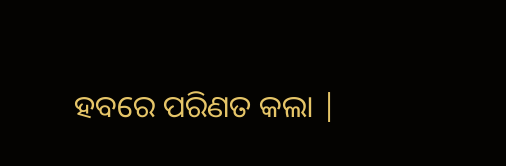ହବରେ ପରିଣତ କଲା |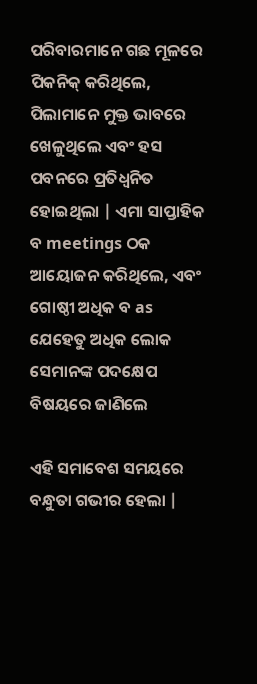ପରିବାରମାନେ ଗଛ ମୂଳରେ ପିକନିକ୍ କରିଥିଲେ, ପିଲାମାନେ ମୁକ୍ତ ଭାବରେ ଖେଳୁଥିଲେ ଏବଂ ହସ ପବନରେ ପ୍ରତିଧ୍ୱନିତ ହୋଇଥିଲା | ଏମା ସାପ୍ତାହିକ ବ meetings ଠକ ଆୟୋଜନ କରିଥିଲେ, ଏବଂ ଗୋଷ୍ଠୀ ଅଧିକ ବ as ଯେହେତୁ ଅଧିକ ଲୋକ ସେମାନଙ୍କ ପଦକ୍ଷେପ ବିଷୟରେ ଜାଣିଲେ

ଏହି ସମାବେଶ ସମୟରେ ବନ୍ଧୁତା ଗଭୀର ହେଲା |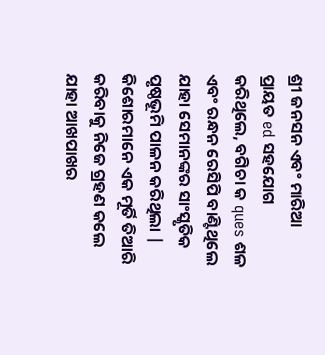ଶ୍ରୀ ଜନସନ ଏବଂ ମାରିଆ ପ୍ରାୟତ ed ସହଯୋଗ କରିଥିଲେ, ବଗିଚା କ ques ଶଳ ଏବଂ ରନ୍ଧନ ରେସିପି ବାଣ୍ଟିଥିଲେ ଯାହା ସେମାନଙ୍କର ସାଂସ୍କୃତିକ ପୃଷ୍ଠଭୂମି ପାଳନ କରିଥିଲା | କିଶୋରମାନେ ଏକ ମୂର୍ତି ତିଆରି କରିବାକୁ ନିଜେ ଗ୍ରହଣ କଲେ ଯାହା ଆଖପାଖର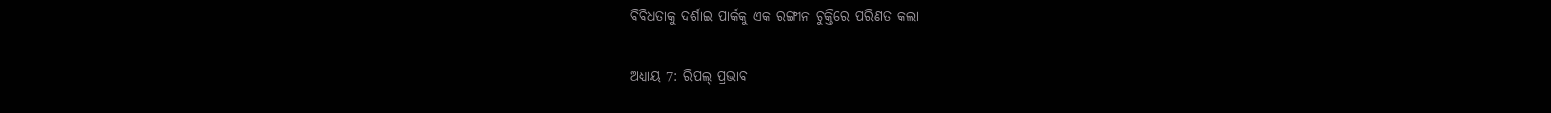ବିବିଧତାକୁ ଦର୍ଶାଇ ପାର୍କକୁ ଏକ ରଙ୍ଗୀନ ଚୁକ୍ତିରେ ପରିଣତ କଲା

ଅଧ୍ୟାୟ 7: ରିପଲ୍ ପ୍ରଭାବ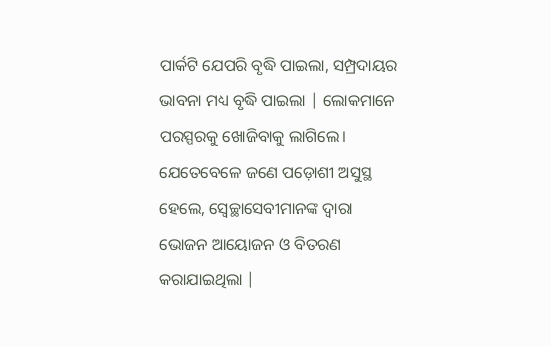ପାର୍କଟି ଯେପରି ବୃଦ୍ଧି ପାଇଲା, ସମ୍ପ୍ରଦାୟର ଭାବନା ମଧ୍ୟ ବୃଦ୍ଧି ପାଇଲା | ଲୋକମାନେ ପରସ୍ପରକୁ ଖୋଜିବାକୁ ଲାଗିଲେ। ଯେତେବେଳେ ଜଣେ ପଡ଼ୋଶୀ ଅସୁସ୍ଥ ହେଲେ, ସ୍ୱେଚ୍ଛାସେବୀମାନଙ୍କ ଦ୍ୱାରା ଭୋଜନ ଆୟୋଜନ ଓ ବିତରଣ କରାଯାଇଥିଲା |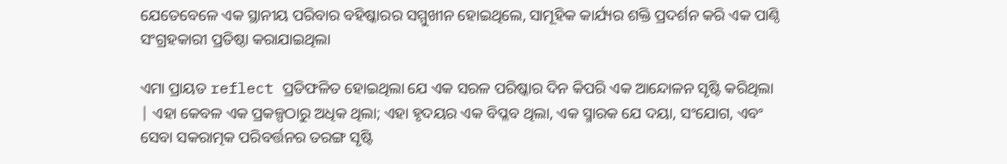ଯେତେବେଳେ ଏକ ସ୍ଥାନୀୟ ପରିବାର ବହିଷ୍କାରର ସମ୍ମୁଖୀନ ହୋଇଥିଲେ, ସାମୂହିକ କାର୍ଯ୍ୟର ଶକ୍ତି ପ୍ରଦର୍ଶନ କରି ଏକ ପାଣ୍ଠି ସଂଗ୍ରହକାରୀ ପ୍ରତିଷ୍ଠା କରାଯାଇଥିଲା

ଏମା ପ୍ରାୟତ reflect ପ୍ରତିଫଳିତ ହୋଇଥିଲା ଯେ ଏକ ସରଳ ପରିଷ୍କାର ଦିନ କିପରି ଏକ ଆନ୍ଦୋଳନ ସୃଷ୍ଟି କରିଥିଲା | ଏହା କେବଳ ଏକ ପ୍ରକଳ୍ପଠାରୁ ଅଧିକ ଥିଲା; ଏହା ହୃଦୟର ଏକ ବିପ୍ଳବ ଥିଲା, ଏକ ସ୍ମାରକ ଯେ ଦୟା, ସଂଯୋଗ, ଏବଂ ସେବା ସକରାତ୍ମକ ପରିବର୍ତ୍ତନର ତରଙ୍ଗ ସୃଷ୍ଟି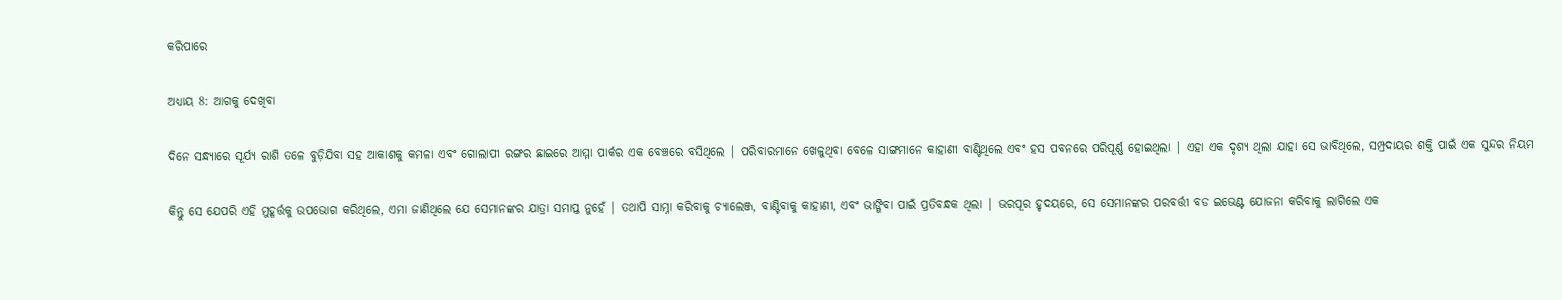କରିପାରେ

ଅଧ୍ୟାୟ 8: ଆଗକୁ ଦେଖିବା

ଦିନେ ସନ୍ଧ୍ୟାରେ ସୂର୍ଯ୍ୟ ରାଶି ତଳେ ବୁଡ଼ିଯିବା ସହ ଆକାଶକୁ କମଳା ଏବଂ ଗୋଲାପୀ ରଙ୍ଗର ଛାଇରେ ଆମ୍ମା ପାର୍କର ଏକ ବେଞ୍ଚରେ ବସିଥିଲେ | ପରିବାରମାନେ ଖେଳୁଥିବା ବେଳେ ସାଙ୍ଗମାନେ କାହାଣୀ ବାଣ୍ଟିଥିଲେ ଏବଂ ହସ ପବନରେ ପରିପୂର୍ଣ୍ଣ ହୋଇଥିଲା | ଏହା ଏକ ଦୃଶ୍ୟ ଥିଲା ଯାହା ସେ ଭାବିଥିଲେ, ସମ୍ପ୍ରଦାୟର ଶକ୍ତି ପାଇଁ ଏକ ସୁନ୍ଦର ନିୟମ

କିନ୍ତୁ ସେ ଯେପରି ଏହି ମୁହୂର୍ତ୍ତକୁ ଉପଭୋଗ କରିଥିଲେ, ଏମା ଜାଣିଥିଲେ ଯେ ସେମାନଙ୍କର ଯାତ୍ରା ସମାପ୍ତ ନୁହେଁ | ତଥାପି ସାମ୍ନା କରିବାକୁ ଚ୍ୟାଲେଞ୍ଜ, ବାଣ୍ଟିବାକୁ କାହାଣୀ, ଏବଂ ଭାଙ୍ଗିବା ପାଇଁ ପ୍ରତିବନ୍ଧକ ଥିଲା | ଭରପୂର ହୃଦୟରେ, ସେ ସେମାନଙ୍କର ପରବର୍ତ୍ତୀ ବଡ ଇଭେଣ୍ଟ ଯୋଜନା କରିବାକୁ ଲାଗିଲେ ଏକ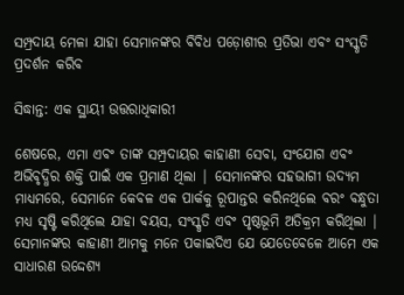ସମ୍ପ୍ରଦାୟ ମେଳା ଯାହା ସେମାନଙ୍କର ବିବିଧ ପଡ଼ୋଶୀର ପ୍ରତିଭା ଏବଂ ସଂସ୍କୃତି ପ୍ରଦର୍ଶନ କରିବ

ସିଦ୍ଧାନ୍ତ: ଏକ ସ୍ଥାୟୀ ଉତ୍ତରାଧିକାରୀ

ଶେଷରେ, ଏମା ଏବଂ ତାଙ୍କ ସମ୍ପ୍ରଦାୟର କାହାଣୀ ସେବା, ସଂଯୋଗ ଏବଂ ଅଭିବୃଦ୍ଧିର ଶକ୍ତି ପାଇଁ ଏକ ପ୍ରମାଣ ଥିଲା | ସେମାନଙ୍କର ସହଭାଗୀ ଉଦ୍ୟମ ମାଧ୍ୟମରେ, ସେମାନେ କେବଳ ଏକ ପାର୍କକୁ ରୂପାନ୍ତର କରିନଥିଲେ ବରଂ ବନ୍ଧୁତା ମଧ୍ୟ ସୃଷ୍ଟି କରିଥିଲେ ଯାହା ବୟସ, ସଂସ୍କୃତି ଏବଂ ପୃଷ୍ଠଭୂମି ଅତିକ୍ରମ କରିଥିଲା | ସେମାନଙ୍କର କାହାଣୀ ଆମକୁ ମନେ ପକାଇଦିଏ ଯେ ଯେତେବେଳେ ଆମେ ଏକ ସାଧାରଣ ଉଦ୍ଦେଶ୍ୟ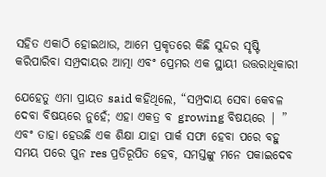ସହିତ ଏକାଠି ହୋଇଥାଉ, ଆମେ ପ୍ରକୃତରେ କିଛି ସୁନ୍ଦର ସୃଷ୍ଟି କରିପାରିବା ସମ୍ପ୍ରଦାୟର ଆତ୍ମା ଏବଂ ପ୍ରେମର ଏକ ସ୍ଥାୟୀ ଉତ୍ତରାଧିକାରୀ

ଯେହେତୁ ଏମା ପ୍ରାୟତ said କହିଥିଲେ, “ସମ୍ପ୍ରଦାୟ ସେବା କେବଳ ଦେବା ବିଷୟରେ ନୁହେଁ; ଏହା ଏକତ୍ର ବ growing ବିଷୟରେ | ” ଏବଂ ତାହା ହେଉଛି ଏକ ଶିକ୍ଷା ଯାହା ପାର୍କ ସଫା ହେବା ପରେ ବହୁ ସମୟ ପରେ ପୁନ res ପ୍ରତିରୂପିତ ହେବ, ସମସ୍ତଙ୍କୁ ମନେ ପକାଇଦେବ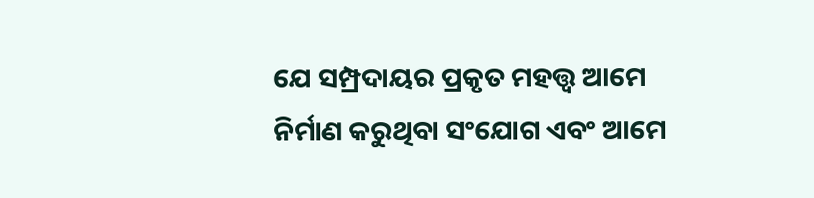ଯେ ସମ୍ପ୍ରଦାୟର ପ୍ରକୃତ ମହତ୍ତ୍ୱ ଆମେ ନିର୍ମାଣ କରୁଥିବା ସଂଯୋଗ ଏବଂ ଆମେ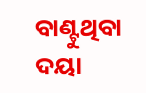ବାଣ୍ଟୁଥିବା ଦୟା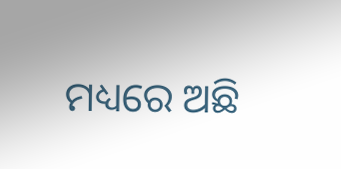ମଧ୍ୟରେ ଅଛି